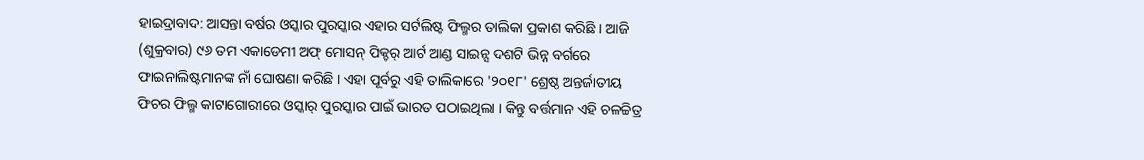ହାଇଦ୍ରାବାଦ: ଆସନ୍ତା ବର୍ଷର ଓସ୍କାର ପୁରସ୍କାର ଏହାର ସର୍ଟଲିଷ୍ଟ ଫିଲ୍ମର ତାଲିକା ପ୍ରକାଶ କରିଛି । ଆଜି (ଶୁକ୍ରବାର) ୯୬ ତମ ଏକାଡେମୀ ଅଫ୍ ମୋସନ୍ ପିକ୍ଚର୍ ଆର୍ଟ ଆଣ୍ଡ ସାଇନ୍ସ ଦଶଟି ଭିନ୍ନ ବର୍ଗରେ ଫାଇନାଲିଷ୍ଟମାନଙ୍କ ନାଁ ଘୋଷଣା କରିଛି । ଏହା ପୂର୍ବରୁ ଏହି ତାଲିକାରେ '୨୦୧୮' ଶ୍ରେଷ୍ଠ ଅନ୍ତର୍ଜାତୀୟ ଫିଚର ଫିଲ୍ମ କାଟାଗୋରୀରେ ଓସ୍କାର୍ ପୁରସ୍କାର ପାଇଁ ଭାରତ ପଠାଇଥିଲା । କିନ୍ତୁ ବର୍ତ୍ତମାନ ଏହି ଚଳଚ୍ଚିତ୍ର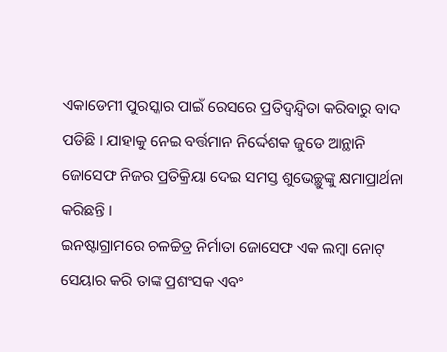ଏକାଡେମୀ ପୁରସ୍କାର ପାଇଁ ରେସରେ ପ୍ରତିଦ୍ବନ୍ଦ୍ବିତା କରିବାରୁ ବାଦ ପଡିଛି । ଯାହାକୁ ନେଇ ବର୍ତ୍ତମାନ ନିର୍ଦ୍ଦେଶକ ଜୁଡେ ଆନ୍ଥାନି ଜୋସେଫ ନିଜର ପ୍ରତିକ୍ରିୟା ଦେଇ ସମସ୍ତ ଶୁଭେଚ୍ଛୁଙ୍କୁ କ୍ଷମାପ୍ରାର୍ଥନା କରିଛନ୍ତି ।
ଇନଷ୍ଟାଗ୍ରାମରେ ଚଳଚ୍ଚିତ୍ର ନିର୍ମାତା ଜୋସେଫ ଏକ ଲମ୍ବା ନୋଟ୍ ସେୟାର କରି ତାଙ୍କ ପ୍ରଶଂସକ ଏବଂ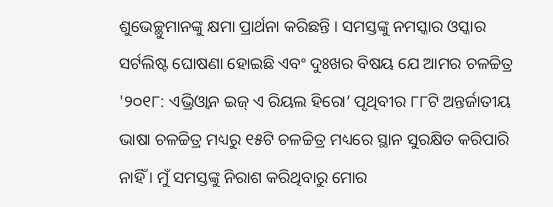ଶୁଭେଚ୍ଛୁମାନଙ୍କୁ କ୍ଷମା ପ୍ରାର୍ଥନା କରିଛନ୍ତି । ସମସ୍ତଙ୍କୁ ନମସ୍କାର ଓସ୍କାର ସର୍ଟଲିଷ୍ଟ ଘୋଷଣା ହୋଇଛି ଏବଂ ଦୁଃଖର ବିଷୟ ଯେ ଆମର ଚଳଚ୍ଚିତ୍ର '୨୦୧୮: ଏଭ୍ରିଓ୍ବାନ ଇଜ୍ ଏ ରିୟଲ ହିରୋ’ ପୃଥିବୀର ୮୮ଟି ଅନ୍ତର୍ଜାତୀୟ ଭାଷା ଚଳଚ୍ଚିତ୍ର ମଧ୍ୟରୁ ୧୫ଟି ଚଳଚ୍ଚିତ୍ର ମଧ୍ୟରେ ସ୍ଥାନ ସୁରକ୍ଷିତ କରିପାରି ନାହିଁ । ମୁଁ ସମସ୍ତଙ୍କୁ ନିରାଶ କରିଥିବାରୁ ମୋର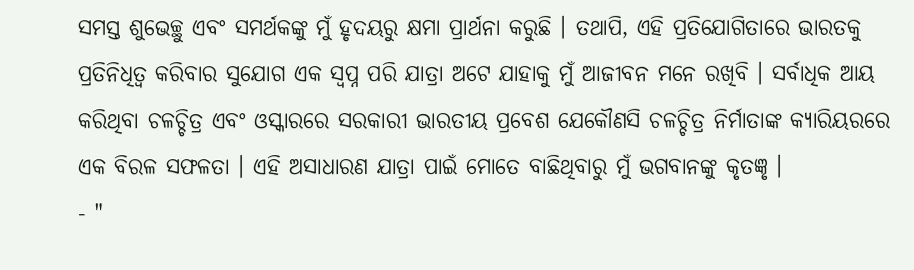ସମସ୍ତ ଶୁଭେଚ୍ଛୁ ଏବଂ ସମର୍ଥକଙ୍କୁ ମୁଁ ହୃଦୟରୁ କ୍ଷମା ପ୍ରାର୍ଥନା କରୁଛି । ତଥାପି, ଏହି ପ୍ରତିଯୋଗିତାରେ ଭାରତକୁ ପ୍ରତିନିଧିତ୍ୱ କରିବାର ସୁଯୋଗ ଏକ ସ୍ୱପ୍ନ ପରି ଯାତ୍ରା ଅଟେ ଯାହାକୁ ମୁଁ ଆଜୀବନ ମନେ ରଖିବି । ସର୍ବାଧିକ ଆୟ କରିଥିବା ଚଳଚ୍ଚିତ୍ର ଏବଂ ଓସ୍କାରରେ ସରକାରୀ ଭାରତୀୟ ପ୍ରବେଶ ଯେକୌଣସି ଚଳଚ୍ଚିତ୍ର ନିର୍ମାତାଙ୍କ କ୍ୟାରିୟରରେ ଏକ ବିରଳ ସଫଳତା । ଏହି ଅସାଧାରଣ ଯାତ୍ରା ପାଇଁ ମୋତେ ବାଛିଥିବାରୁ ମୁଁ ଭଗବାନଙ୍କୁ କୃତଜ୍ଞୃ ।
- "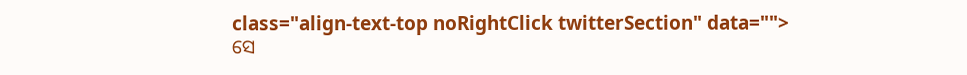class="align-text-top noRightClick twitterSection" data="">
ସେ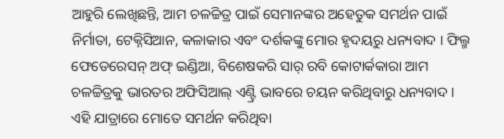ଆହୁରି ଲେଖିଛନ୍ତି, ଆମ ଚଳଚ୍ଚିତ୍ର ପାଇଁ ସେମାନଙ୍କର ଅହେତୁକ ସମର୍ଥନ ପାଇଁ ନିର୍ମାତା, ଟେକ୍ନିସିଆନ, କଳାକାର ଏବଂ ଦର୍ଶକଙ୍କୁ ମୋର ହୃଦୟରୁ ଧନ୍ୟବାଦ । ଫିଲ୍ମ ଫେଡେରେସନ୍ ଅଫ୍ ଇଣ୍ଡିଆ, ବିଶେଷକରି ସାର୍ ରବି କୋଟାର୍କକାରା ଆମ ଚଳଚ୍ଚିତ୍ରକୁ ଭାରତର ଅଫିସିଆଲ୍ ଏଣ୍ଟ୍ରି ଭାବରେ ଚୟନ କରିଥିବାରୁ ଧନ୍ୟବାଦ । ଏହି ଯାତ୍ରାରେ ମୋତେ ସମର୍ଥନ କରିଥିବା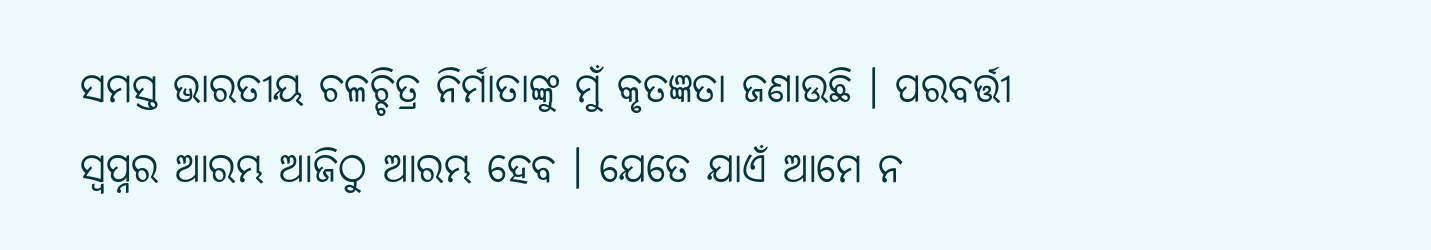ସମସ୍ତ ଭାରତୀୟ ଚଳଚ୍ଚିତ୍ର ନିର୍ମାତାଙ୍କୁ ମୁଁ କୃତଜ୍ଞତା ଜଣାଉଛି । ପରବର୍ତ୍ତୀ ସ୍ୱପ୍ନର ଆରମ୍ଭ ଆଜିଠୁ ଆରମ୍ଭ ହେବ । ଯେତେ ଯାଏଁ ଆମେ ନ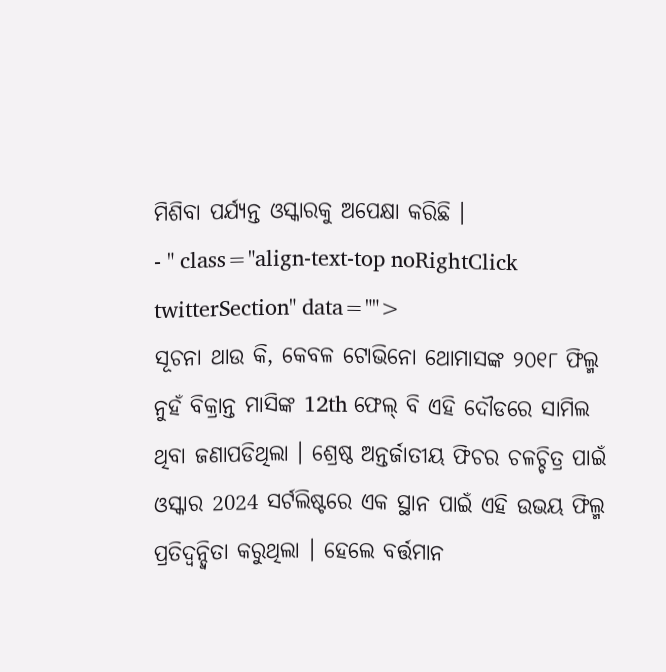ମିଶିବା ପର୍ଯ୍ୟନ୍ତ ଓସ୍କାରକୁ ଅପେକ୍ଷା କରିଛି ।
- " class="align-text-top noRightClick twitterSection" data="">
ସୂଚନା ଥାଉ କି, କେବଳ ଟୋଭିନୋ ଥୋମାସଙ୍କ ୨୦୧୮ ଫିଲ୍ମ ନୁହଁ ବିକ୍ରାନ୍ତ ମାସିଙ୍କ 12th ଫେଲ୍ ବି ଏହି ଦୌଡରେ ସାମିଲ ଥିବା ଜଣାପଡିଥିଲା । ଶ୍ରେଷ୍ଠ ଅନ୍ତର୍ଜାତୀୟ ଫିଚର ଚଳଚ୍ଚିତ୍ର ପାଇଁ ଓସ୍କାର 2024 ସର୍ଟଲିଷ୍ଟରେ ଏକ ସ୍ଥାନ ପାଇଁ ଏହି ଉଭୟ ଫିଲ୍ମ ପ୍ରତିଦ୍ୱନ୍ଦ୍ୱିତା କରୁଥିଲା । ହେଲେ ବର୍ତ୍ତମାନ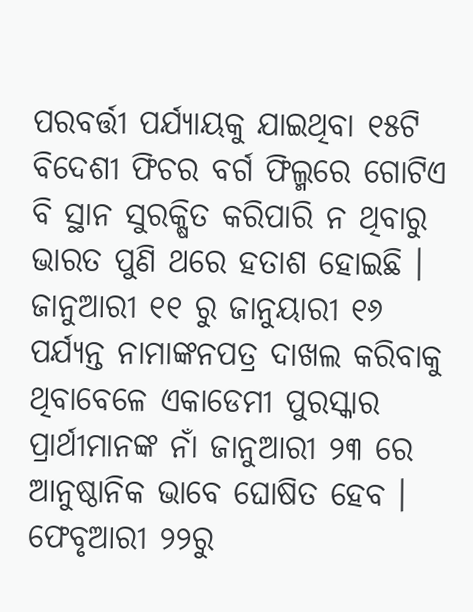ପରବର୍ତ୍ତୀ ପର୍ଯ୍ୟାୟକୁ ଯାଇଥିବା ୧୫ଟି ବିଦେଶୀ ଫିଚର ବର୍ଗ ଫିଲ୍ମରେ ଗୋଟିଏ ବି ସ୍ଥାନ ସୁରକ୍ଷିତ କରିପାରି ନ ଥିବାରୁ ଭାରତ ପୁଣି ଥରେ ହତାଶ ହୋଇଛି । ଜାନୁଆରୀ ୧୧ ରୁ ଜାନୁୟାରୀ ୧୬ ପର୍ଯ୍ୟନ୍ତ ନାମାଙ୍କନପତ୍ର ଦାଖଲ କରିବାକୁ ଥିବାବେଳେ ଏକାଡେମୀ ପୁରସ୍କାର ପ୍ରାର୍ଥୀମାନଙ୍କ ନାଁ ଜାନୁଆରୀ ୨୩ ରେ ଆନୁଷ୍ଠାନିକ ଭାବେ ଘୋଷିତ ହେବ । ଫେବୃଆରୀ ୨୨ରୁ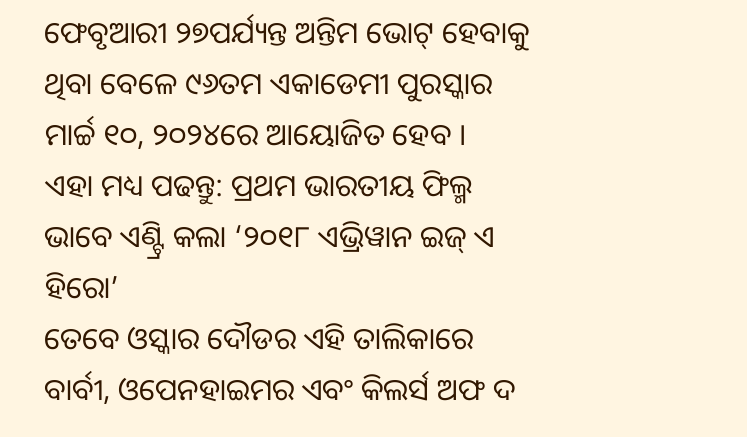ଫେବୃଆରୀ ୨୭ପର୍ଯ୍ୟନ୍ତ ଅନ୍ତିମ ଭୋଟ୍ ହେବାକୁ ଥିବା ବେଳେ ୯୬ତମ ଏକାଡେମୀ ପୁରସ୍କାର ମାର୍ଚ୍ଚ ୧୦, ୨୦୨୪ରେ ଆୟୋଜିତ ହେବ ।
ଏହା ମଧ୍ୟ ପଢନ୍ତୁ: ପ୍ରଥମ ଭାରତୀୟ ଫିଲ୍ମ ଭାବେ ଏଣ୍ଟ୍ରି କଲା ‘୨୦୧୮ ଏଭ୍ରିୱାନ ଇଜ୍ ଏ ହିରୋ’
ତେବେ ଓସ୍କାର ଦୌଡର ଏହି ତାଲିକାରେ ବାର୍ବୀ, ଓପେନହାଇମର ଏବଂ କିଲର୍ସ ଅଫ ଦ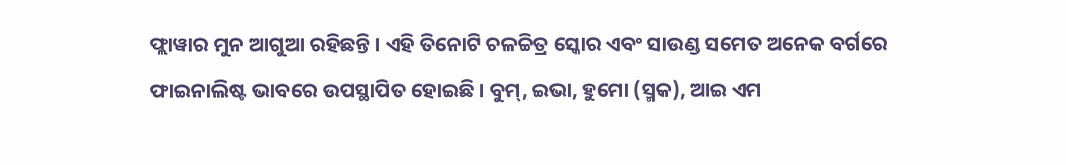ଫ୍ଲାୱାର ମୁନ ଆଗୁଆ ରହିଛନ୍ତି । ଏହି ତିନୋଟି ଚଳଚ୍ଚିତ୍ର ସ୍କୋର ଏବଂ ସାଉଣ୍ଡ ସମେତ ଅନେକ ବର୍ଗରେ ଫାଇନାଲିଷ୍ଟ ଭାବରେ ଉପସ୍ଥାପିତ ହୋଇଛି । ବୁମ୍, ଇଭା, ହୁମୋ (ସ୍ମକ), ଆଇ ଏମ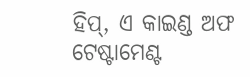ହିପ୍, ଏ କାଇଣ୍ଡ ଅଫ ଟେଷ୍ଟାମେଣ୍ଟ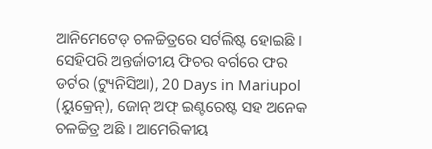ଆନିମେଟେଡ୍ ଚଳଚ୍ଚିତ୍ରରେ ସର୍ଟଲିଷ୍ଟ ହୋଇଛି । ସେହିପରି ଅନ୍ତର୍ଜାତୀୟ ଫିଚର ବର୍ଗରେ ଫର ଡର୍ଟର (ଟ୍ୟୁନିସିଆ), 20 Days in Mariupol (ୟୁକ୍ରେନ୍), ଜୋନ୍ ଅଫ୍ ଇଣ୍ଟରେଷ୍ଟ ସହ ଅନେକ ଚଳଚ୍ଚିତ୍ର ଅଛି । ଆମେରିକୀୟ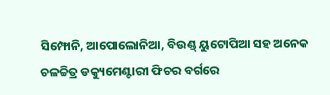ସିମ୍ଫୋନି, ଆପୋଲୋନିଆ, ବିଉଣ୍ଡ୍ ୟୁଟୋପିଆ ସହ ଅନେକ ଚଳଚ୍ଚିତ୍ର ଡକ୍ୟୁମେଣ୍ଟାରୀ ଫିଚର ବର୍ଗରେ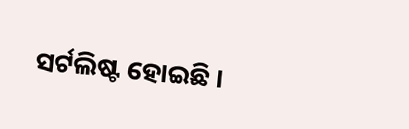ସର୍ଟଲିଷ୍ଟ ହୋଇଛି ।